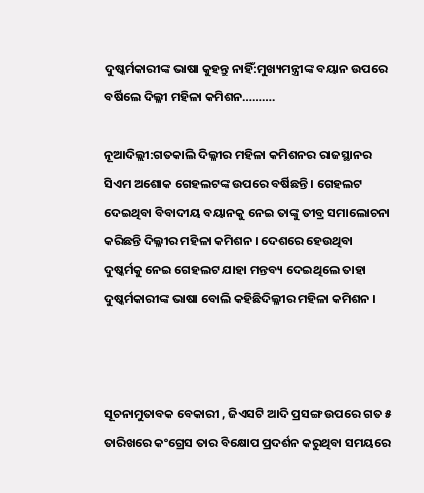ଦୁଷ୍କର୍ମକାରୀଙ୍କ ଭାଷା କୁହନ୍ତୁ ନାହିଁ:ମୁଖ୍ୟମନ୍ତ୍ରୀଙ୍କ ବୟାନ ଉପରେ ବର୍ଷିଲେ ଦିଲ୍ଳୀ ମହିଳା କମିଶନ……….

ନୂଆଦିଲ୍ଲୀ:ଗତକାଲି ଦିଲ୍ଳୀର ମହିଳା କମିଶନର ରାଜସ୍ଥାନର ସିଏମ ଅଶୋକ ଗେହଲଟଙ୍କ ଉପରେ ବର୍ଷିଛନ୍ତି । ଗେହଲଟ ଦେଇଥିବା ବିବାଦୀୟ ବୟାନକୁ ନେଇ ତାଙ୍କୁ ତୀବ୍ର ସମାଲୋଚନା କରିଛନ୍ତି ଦିଲ୍ଳୀର ମହିଳା କମିଶନ । ଦେଶରେ ହେଉଥିବା ଦୁଷ୍କର୍ମକୁ ନେଇ ଗେହଲଟ ଯାହା ମନ୍ତବ୍ୟ ଦେଇଥିଲେ ତାହା ଦୁଷ୍କର୍ମକାରୀଙ୍କ ଭାଷା ବୋଲି କହିଛିଦିଲ୍ଳୀର ମହିଳା କମିଶନ ।



ସୂଚନାମୁତାବକ ବେକାରୀ , ଜିଏସଟି ଆଦି ପ୍ରସଙ୍ଗ ଉପରେ ଗତ ୫ ତାରିଖରେ କଂଗ୍ରେସ ତାର ବିକ୍ଷୋପ ପ୍ରଦର୍ଶନ କରୁଥିବା ସମୟରେ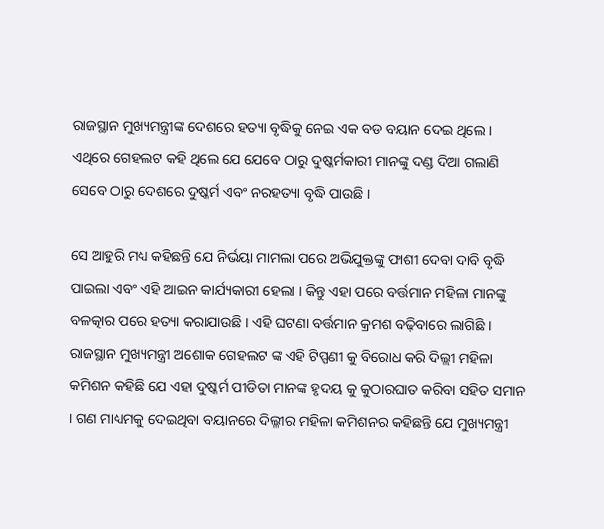ରାଜସ୍ଥାନ ମୁଖ୍ୟମନ୍ତ୍ରୀଙ୍କ ଦେଶରେ ହତ୍ୟା ବୃଦ୍ଧିକୁ ନେଇ ଏକ ବଡ ବୟାନ ଦେଇ ଥିଲେ । ଏଥିରେ ଗେହଲଟ କହି ଥିଲେ ଯେ ଯେବେ ଠାରୁ ଦୁଷ୍କର୍ମକାରୀ ମାନଙ୍କୁ ଦଣ୍ଡ ଦିଆ ଗଲାଣି ସେବେ ଠାରୁ ଦେଶରେ ଦୁଷ୍କର୍ମ ଏବଂ ନରହତ୍ୟା ବୃଦ୍ଧି ପାଉଛି ।

ସେ ଆହୁରି ମଧ୍ୟ କହିଛନ୍ତି ଯେ ନିର୍ଭୟା ମାମଲା ପରେ ଅଭିଯୁକ୍ତଙ୍କୁ ଫାଶୀ ଦେବା ଦାବି ବୃଦ୍ଧି ପାଇଲା ଏବଂ ଏହି ଆଇନ କାର୍ଯ୍ୟକାରୀ ହେଲା । କିନ୍ତୁ ଏହା ପରେ ବର୍ତ୍ତମାନ ମହିଳା ମାନଙ୍କୁ ବଳତ୍କାର ପରେ ହତ୍ୟା କରାଯାଉଛି । ଏହି ଘଟଣା ବର୍ତ୍ତମାନ କ୍ରମଶ ବଢ଼ିବାରେ ଲାଗିଛି । ରାଜସ୍ଥାନ ମୁଖ୍ୟମନ୍ତ୍ରୀ ଅଶୋକ ଗେହଲଟ ଙ୍କ ଏହି ଟିପ୍ପଣୀ କୁ ବିରୋଧ କରି ଦିଲ୍ଲୀ ମହିଳା କମିଶନ କହିଛି ଯେ ଏହା ଦୁଷ୍କର୍ମ ପୀଡିତା ମାନଙ୍କ ହୃଦୟ କୁ କୁଠାରଘାତ କରିବା ସହିତ ସମାନ । ଗଣ ମାଧ୍ୟମକୁ ଦେଇଥିବା ବୟାନରେ ଦିଲ୍ଳୀର ମହିଳା କମିଶନର କହିଛନ୍ତି ଯେ ମୁଖ୍ୟମନ୍ତ୍ରୀ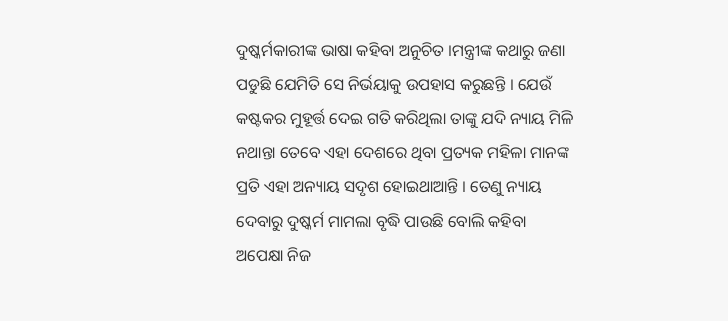ଦୁଷ୍କର୍ମକାରୀଙ୍କ ଭାଷା କହିବା ଅନୁଚିତ ।ମନ୍ତ୍ରୀଙ୍କ କଥାରୁ ଜଣା ପଡୁଛି ଯେମିତି ସେ ନିର୍ଭୟାକୁ ଉପହାସ କରୁଛନ୍ତି । ଯେଉଁ କଷ୍ଟକର ମୁହୂର୍ତ୍ତ ଦେଇ ଗତି କରିଥିଲା ତାଙ୍କୁ ଯଦି ନ୍ୟାୟ ମିଳି ନଥାନ୍ତା ତେବେ ଏହା ଦେଶରେ ଥିବା ପ୍ରତ୍ୟକ ମହିଳା ମାନଙ୍କ ପ୍ରତି ଏହା ଅନ୍ୟାୟ ସଦୃଶ ହୋଇଥାଆନ୍ତି । ତେଣୁ ନ୍ୟାୟ ଦେବାରୁ ଦୁଷ୍କର୍ମ ମାମଲା ବୃଦ୍ଧି ପାଉଛି ବୋଲି କହିବା ଅପେକ୍ଷା ନିଜ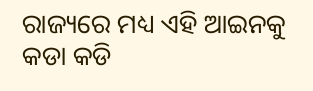ରାଜ୍ୟରେ ମଧ୍ୟ ଏହି ଆଇନକୁ କଡା କଡି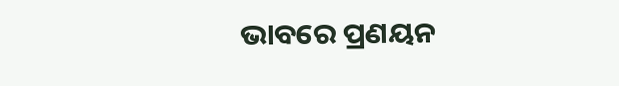ଭାବରେ ପ୍ରଣୟନ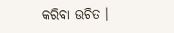କରିବା ଉଚିତ ।